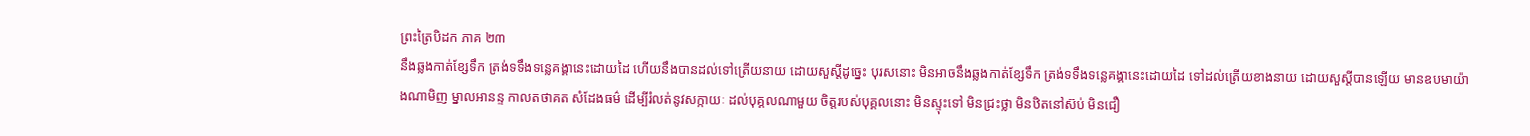ព្រះត្រៃបិដក ភាគ ២៣
នឹងឆ្លងកាត់ខ្សែទឹក ត្រង់ទទឹងទន្លេគង្គានេះដោយដៃ ហើយនឹងបានដល់ទៅត្រើយនាយ ដោយសួស្តីដូច្នេះ បុរសនោះ មិនអាចនឹងឆ្លងកាត់ខ្សែទឹក ត្រង់ទទឹងទន្លេគង្គានេះដោយដៃ ទៅដល់ត្រើយខាងនាយ ដោយសួស្តីបានឡើយ មានឧបមាយ៉ាងណាមិញ ម្នាលអានន្ទ កាលតថាគត សំដែងធម៌ ដើម្បីរំលត់នូវសក្កាយៈ ដល់បុគ្គលណាមួយ ចិត្តរបស់បុគ្គលនោះ មិនស្ទុះទៅ មិនជ្រះថ្លា មិនឋិតនៅស៊ប់ មិនជឿ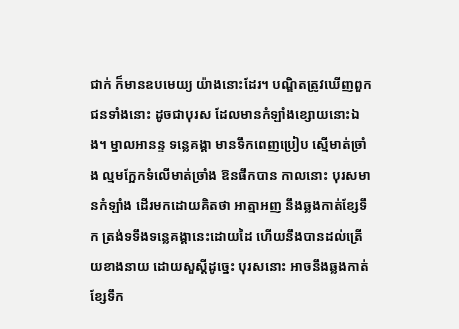ជាក់ ក៏មានឧបមេយ្យ យ៉ាងនោះដែរ។ បណ្ឌិតត្រូវឃើញពួកជនទាំងនោះ ដូចជាបុរស ដែលមានកំឡាំងខ្សោយនោះឯង។ ម្នាលអានន្ទ ទន្លេគង្គា មានទឹកពេញប្រៀប ស្មើមាត់ច្រាំង ល្មមក្អែកទំលើមាត់ច្រាំង ឱនផឹកបាន កាលនោះ បុរសមានកំឡាំង ដើរមកដោយគិតថា អាត្មាអញ នឹងឆ្លងកាត់ខ្សែទឹក ត្រង់ទទឹងទន្លេគង្គានេះដោយដៃ ហើយនឹងបានដល់ត្រើយខាងនាយ ដោយសួស្តីដូច្នេះ បុរសនោះ អាចនឹងឆ្លងកាត់ខ្សែទឹក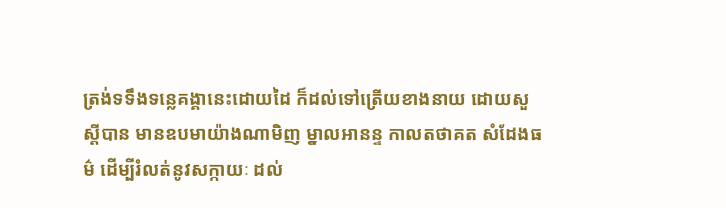ត្រង់ទទឹងទន្លេគង្គានេះដោយដៃ ក៏ដល់ទៅត្រើយខាងនាយ ដោយសួស្តីបាន មានឧបមាយ៉ាងណាមិញ ម្នាលអានន្ទ កាលតថាគត សំដែងធម៌ ដើម្បីរំលត់នូវសក្កាយៈ ដល់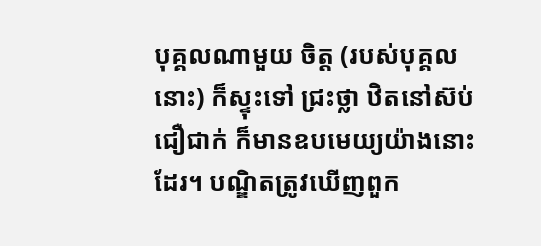បុគ្គលណាមួយ ចិត្ត (របស់បុគ្គលនោះ) ក៏ស្ទុះទៅ ជ្រះថ្លា ឋិតនៅស៊ប់ ជឿជាក់ ក៏មានឧបមេយ្យយ៉ាងនោះដែរ។ បណ្ឌិតត្រូវឃើញពួក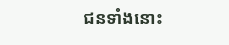ជនទាំងនោះ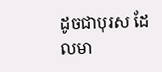ដូចជាបុរស ដែលមា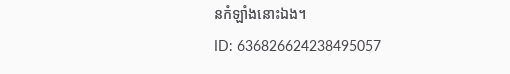នកំឡាំងនោះឯង។
ID: 636826624238495057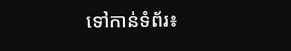ទៅកាន់ទំព័រ៖